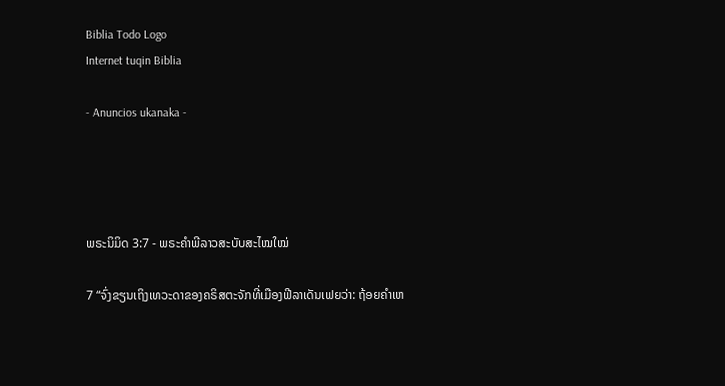Biblia Todo Logo
Internet tuqin Biblia

- Anuncios ukanaka -




ພຣະນິມິດ 3:7 - ພຣະຄຳພີລາວສະບັບສະໄໝໃໝ່

7 “ຈົ່ງຂຽນເຖິງເທວະດາຂອງຄຣິສຕະຈັກທີ່ເມືອງຟີລາເດັນເຟຍວ່າ: ຖ້ອຍຄຳເຫ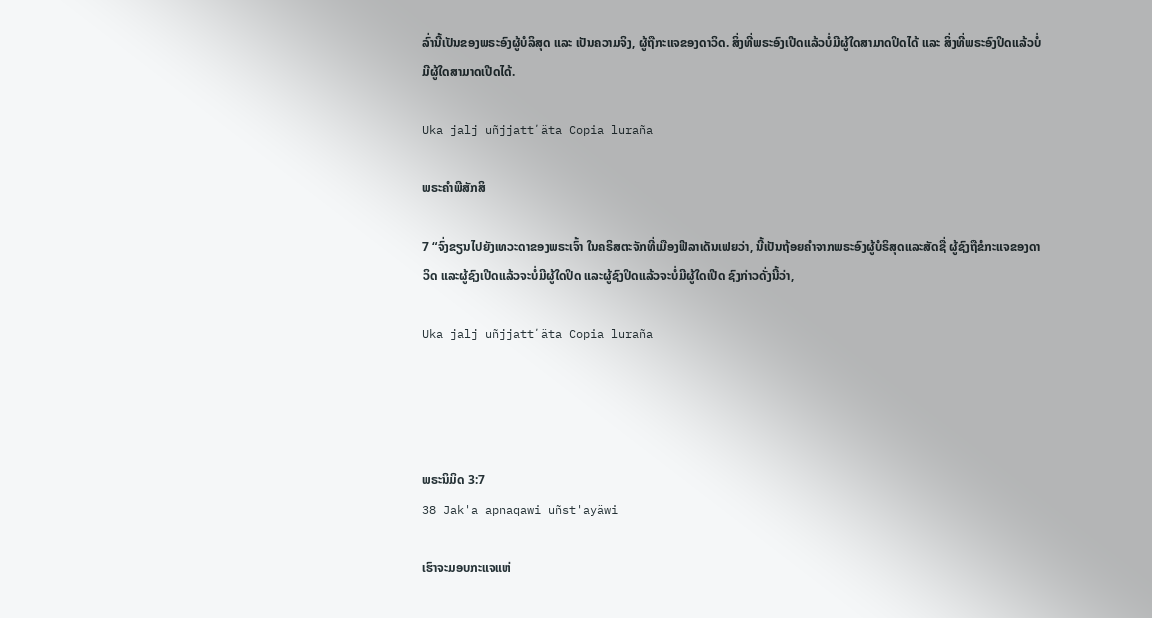ລົ່ານີ້ເປັນຂອງພຣະອົງຜູ້ບໍລິສຸດ ແລະ ເປັນຄວາມຈິງ, ຜູ້ຖືກະແຈຂອງດາວິດ. ສິ່ງທີ່ພຣະອົງເປີດແລ້ວບໍ່ມີຜູ້ໃດສາມາດປິດໄດ້ ແລະ ສິ່ງທີ່ພຣະອົງປິດແລ້ວບໍ່ມີຜູ້ໃດສາມາດເປີດໄດ້.

Uka jalj uñjjattʼäta Copia luraña

ພຣະຄຳພີສັກສິ

7 “ຈົ່ງຂຽນໄປຍັງເທວະດາຂອງພຣະເຈົ້າ ໃນຄຣິສຕະຈັກທີ່ເມືອງຟີລາເດັນເຟຍວ່າ, ນີ້ເປັນຖ້ອຍຄຳຈາກພຣະອົງຜູ້ບໍຣິສຸດແລະສັດຊື່ ຜູ້ຊົງຖືຂໍກະແຈຂອງດາວິດ ແລະຜູ້ຊົງເປີດແລ້ວຈະບໍ່ມີຜູ້ໃດປິດ ແລະຜູ້ຊົງປິດແລ້ວຈະບໍ່ມີຜູ້ໃດເປີດ ຊົງກ່າວດັ່ງນີ້ວ່າ,

Uka jalj uñjjattʼäta Copia luraña




ພຣະນິມິດ 3:7
38 Jak'a apnaqawi uñst'ayäwi

ເຮົາຈະມອບກະແຈແຫ່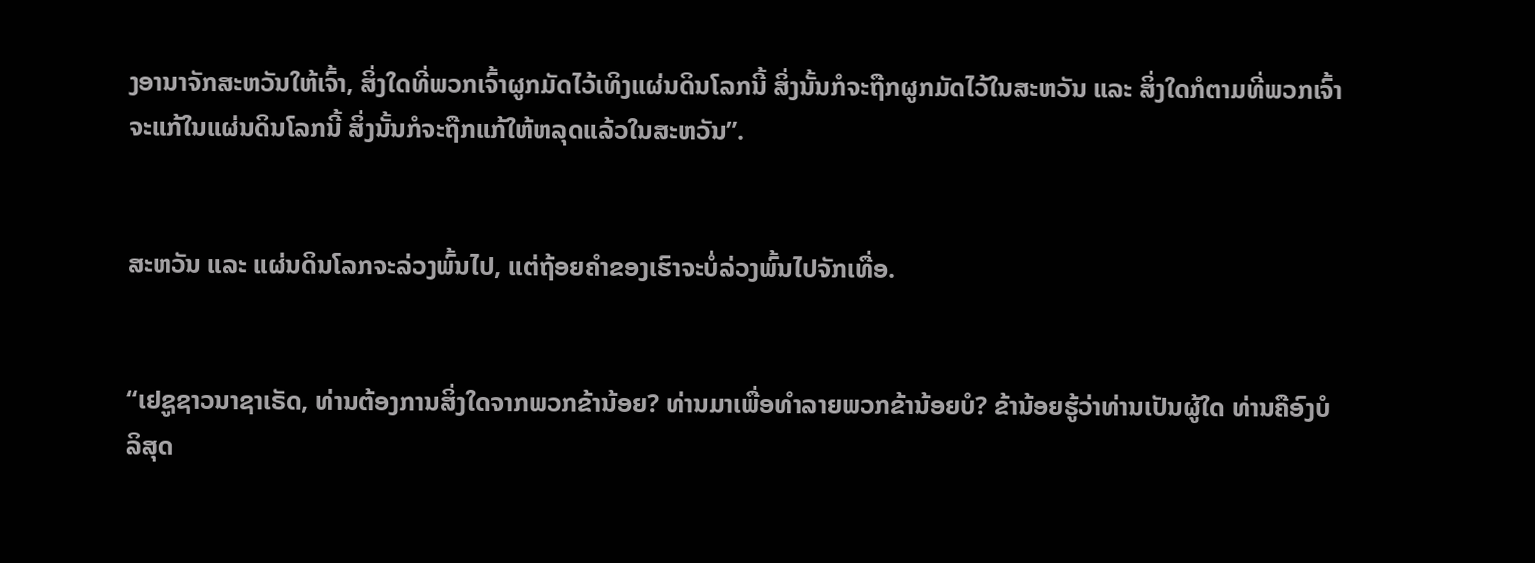ງອານາຈັກສະຫວັນໃຫ້ເຈົ້າ, ສິ່ງໃດທີ່ພວກເຈົ້າຜູກມັດໄວ້ເທິງແຜ່ນດິນໂລກນີ້ ສິ່ງນັ້ນກໍຈະຖືກຜູກມັດໄວ້ໃນສະຫວັນ ແລະ ສິ່ງໃດກໍຕາມທີ່ພວກເຈົ້າຈະແກ້ໃນແຜ່ນດິນໂລກນີ້ ສິ່ງນັ້ນກໍຈະຖືກແກ້ໃຫ້ຫລຸດແລ້ວໃນສະຫວັນ”.


ສະຫວັນ ແລະ ແຜ່ນດິນໂລກຈະລ່ວງພົ້ນໄປ, ແຕ່ຖ້ອຍຄຳຂອງເຮົາຈະບໍ່ລ່ວງພົ້ນໄປຈັກເທື່ອ.


“ເຢຊູຊາວນາຊາເຣັດ, ທ່ານຕ້ອງການສິ່ງໃດຈາກພວກຂ້ານ້ອຍ? ທ່ານມາເພື່ອທຳລາຍພວກຂ້ານ້ອຍບໍ? ຂ້ານ້ອຍຮູ້ວ່າທ່ານເປັນຜູ້ໃດ ທ່ານຄືອົງບໍລິສຸດ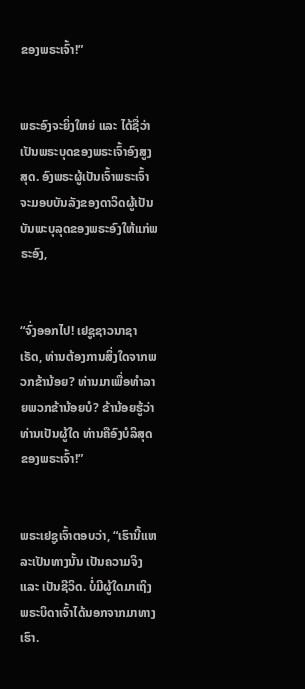ຂອງພຣະເຈົ້າ!”


ພຣະອົງຈະຍິ່ງໃຫຍ່ ແລະ ໄດ້ຊື່ວ່າເປັນພຣະບຸດຂອງພຣະເຈົ້າອົງສູງສຸດ. ອົງພຣະຜູ້ເປັນເຈົ້າພຣະເຈົ້າຈະມອບບັນລັງຂອງດາວິດຜູ້ເປັນບັນພະບຸລຸດຂອງພຣະອົງໃຫ້ແກ່ພຣະອົງ,


“ຈົ່ງອອກໄປ! ເຢຊູຊາວນາຊາເຣັດ, ທ່ານຕ້ອງການສິ່ງໃດຈາກພວກຂ້ານ້ອຍ? ທ່ານມາເພື່ອທຳລາຍພວກຂ້ານ້ອຍບໍ? ຂ້ານ້ອຍຮູ້ວ່າທ່ານເປັນຜູ້ໃດ ທ່ານຄືອົງບໍລິສຸດຂອງພຣະເຈົ້າ!”


ພຣະເຢຊູເຈົ້າຕອບວ່າ, “ເຮົານີ້ແຫລະເປັນທາງນັ້ນ ເປັນຄວາມຈິງ ແລະ ເປັນຊີວິດ. ບໍ່ມີຜູ້ໃດມາເຖິງພຣະບິດາເຈົ້າໄດ້ນອກຈາກມາທາງເຮົາ.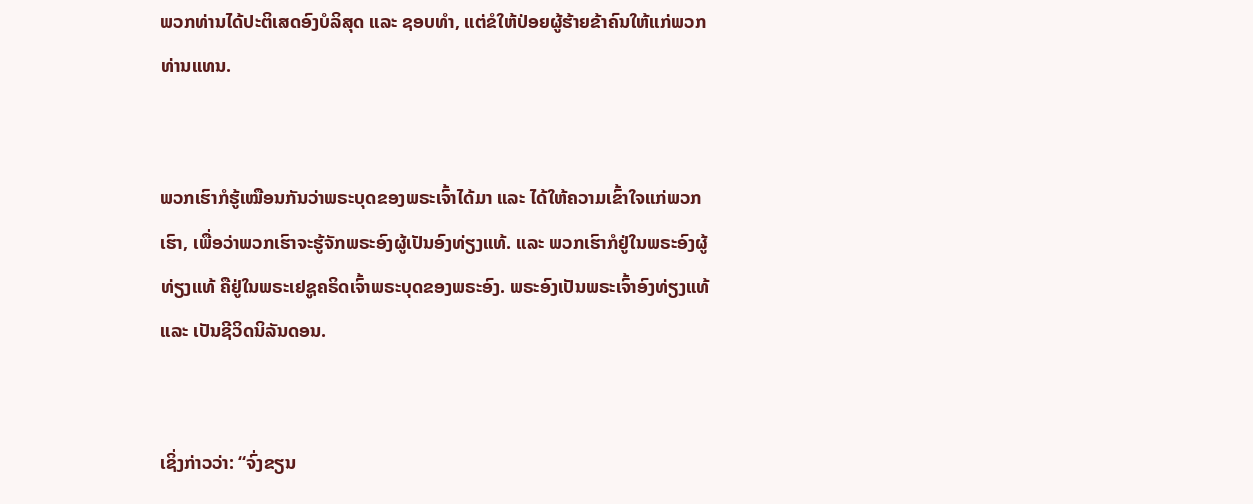ພວກທ່ານໄດ້ປະຕິເສດອົງບໍລິສຸດ ແລະ ຊອບທຳ, ແຕ່ຂໍໃຫ້ປ່ອຍຜູ້ຮ້າຍຂ້າຄົນໃຫ້ແກ່ພວກທ່ານແທນ.


ພວກເຮົາກໍຮູ້ເໝືອນກັນວ່າພຣະບຸດຂອງພຣະເຈົ້າໄດ້ມາ ແລະ ໄດ້ໃຫ້ຄວາມເຂົ້າໃຈແກ່ພວກເຮົາ, ເພື່ອວ່າພວກເຮົາຈະຮູ້ຈັກພຣະອົງຜູ້ເປັນອົງທ່ຽງແທ້. ແລະ ພວກເຮົາກໍຢູ່ໃນພຣະອົງຜູ້ທ່ຽງແທ້ ຄືຢູ່ໃນພຣະເຢຊູຄຣິດເຈົ້າພຣະບຸດຂອງພຣະອົງ. ພຣະອົງເປັນພຣະເຈົ້າອົງທ່ຽງແທ້ ແລະ ເປັນຊີວິດນິລັນດອນ.


ເຊິ່ງກ່າວວ່າ: “ຈົ່ງຂຽນ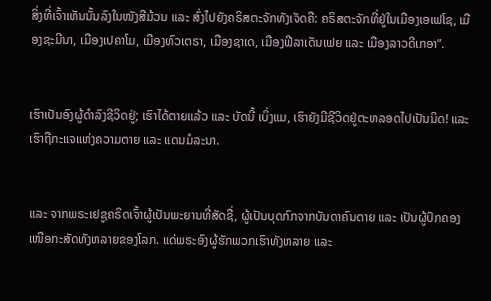ສິ່ງທີ່ເຈົ້າເຫັນນັ້ນລົງໃນໜັງສືມ້ວນ ແລະ ສົ່ງໄປຍັງຄຣິສຕະຈັກທັງເຈັດຄື: ຄຣິສຕະຈັກທີ່ຢູ່ໃນເມືອງເອເຟໂຊ, ເມືອງຊະມີນາ, ເມືອງເປຄາໂມ, ເມືອງທົວເຕຣາ, ເມືອງຊາເດ, ເມືອງຟີລາເດັນເຟຍ ແລະ ເມືອງລາວດີເກອາ”.


ເຮົາເປັນອົງຜູ້ດຳລົງຊີວິດຢູ່; ເຮົາໄດ້ຕາຍແລ້ວ ແລະ ບັດນີ້ ເບິ່ງແມ, ເຮົາຍັງມີຊີວິດຢູ່ຕະຫລອດໄປເປັນນິດ! ແລະ ເຮົາຖືກະແຈແຫ່ງຄວາມຕາຍ ແລະ ແດນມໍລະນາ.


ແລະ ຈາກພຣະເຢຊູຄຣິດເຈົ້າຜູ້ເປັນພະຍານທີ່ສັດຊື່, ຜູ້ເປັນບຸດກົກຈາກບັນດາຄົນຕາຍ ແລະ ເປັນຜູ້ປົກຄອງເໜືອກະສັດທັງຫລາຍຂອງໂລກ. ແດ່ພຣະອົງຜູ້ຮັກພວກເຮົາທັງຫລາຍ ແລະ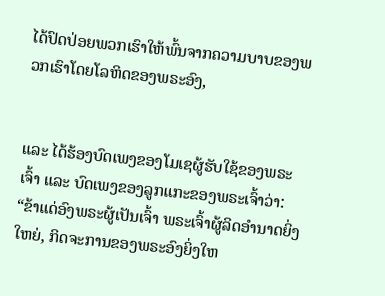ໄດ້ປົດປ່ອຍພວກເຮົາໃຫ້ພົ້ນຈາກຄວາມບາບຂອງພວກເຮົາໂດຍໂລຫິດຂອງພຣະອົງ,


ແລະ ໄດ້ຮ້ອງບົດເພງຂອງໂມເຊຜູ້ຮັບໃຊ້ຂອງພຣະເຈົ້າ ແລະ ບົດເພງຂອງລູກແກະຂອງພຣະເຈົ້າວ່າ: “ຂ້າແດ່ອົງພຣະຜູ້ເປັນເຈົ້າ ພຣະເຈົ້າຜູ້ລິດອຳນາດຍິ່ງໃຫຍ່, ກິດຈະການຂອງພຣະອົງຍິ່ງໃຫ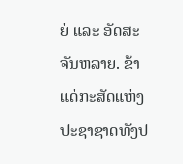ຍ່ ແລະ ອັດສະຈັນຫລາຍ. ຂ້າແດ່ກະສັດແຫ່ງປະຊາຊາດທັງປ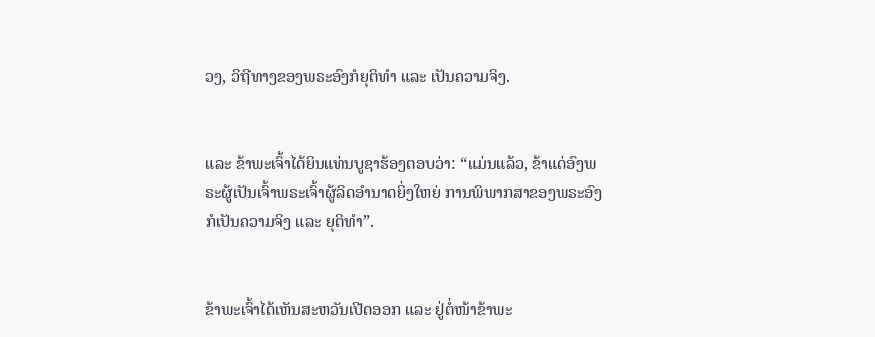ວງ, ວິຖີທາງຂອງພຣະອົງກໍຍຸຕິທຳ ແລະ ເປັນຄວາມຈິງ.


ແລະ ຂ້າພະເຈົ້າໄດ້ຍິນແທ່ນບູຊາຮ້ອງຕອບວ່າ: “ແມ່ນແລ້ວ, ຂ້າແດ່ອົງພຣະຜູ້ເປັນເຈົ້າພຣະເຈົ້າຜູ້ລິດອຳນາດຍິ່ງໃຫຍ່ ການພິພາກສາຂອງພຣະອົງກໍເປັນຄວາມຈິງ ແລະ ຍຸຕິທຳ”.


ຂ້າພະເຈົ້າໄດ້ເຫັນສະຫວັນເປີດອອກ ແລະ ຢູ່ຕໍ່ໜ້າຂ້າພະ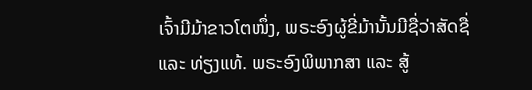ເຈົ້າມີມ້າຂາວໂຕໜຶ່ງ, ພຣະອົງຜູ້ຂີ່ມ້ານັ້ນມີຊື່ວ່າສັດຊື່ ແລະ ທ່ຽງແທ້. ພຣະອົງພິພາກສາ ແລະ ສູ້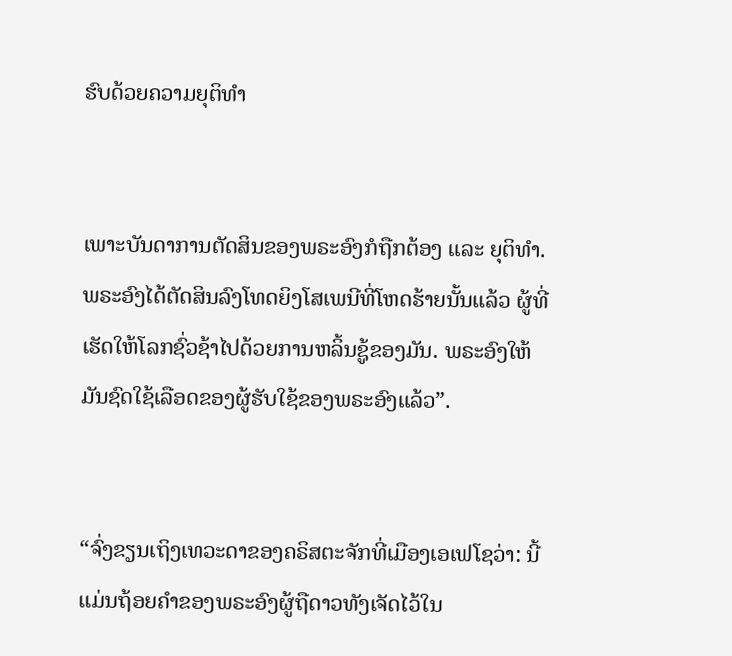ຮົບດ້ວຍຄວາມຍຸຕິທຳ


ເພາະບັນດາການຕັດສິນຂອງພຣະອົງກໍຖືກຕ້ອງ ແລະ ຍຸຕິທຳ. ພຣະອົງໄດ້ຕັດສິນລົງໂທດຍິງໂສເພນີທີ່ໂຫດຮ້າຍນັ້ນແລ້ວ ຜູ້ທີ່ເຮັດໃຫ້ໂລກຊົ່ວຊ້າໄປດ້ວຍການຫລິ້ນຊູ້ຂອງມັນ. ພຣະອົງໃຫ້ມັນຊົດໃຊ້ເລືອດຂອງຜູ້ຮັບໃຊ້ຂອງພຣະອົງແລ້ວ”.


“ຈົ່ງຂຽນເຖິງເທວະດາຂອງຄຣິສຕະຈັກທີ່ເມືອງເອເຟໂຊວ່າ: ນີ້ແມ່ນຖ້ອຍຄຳຂອງພຣະອົງຜູ້ຖືດາວທັງເຈັດໄວ້ໃນ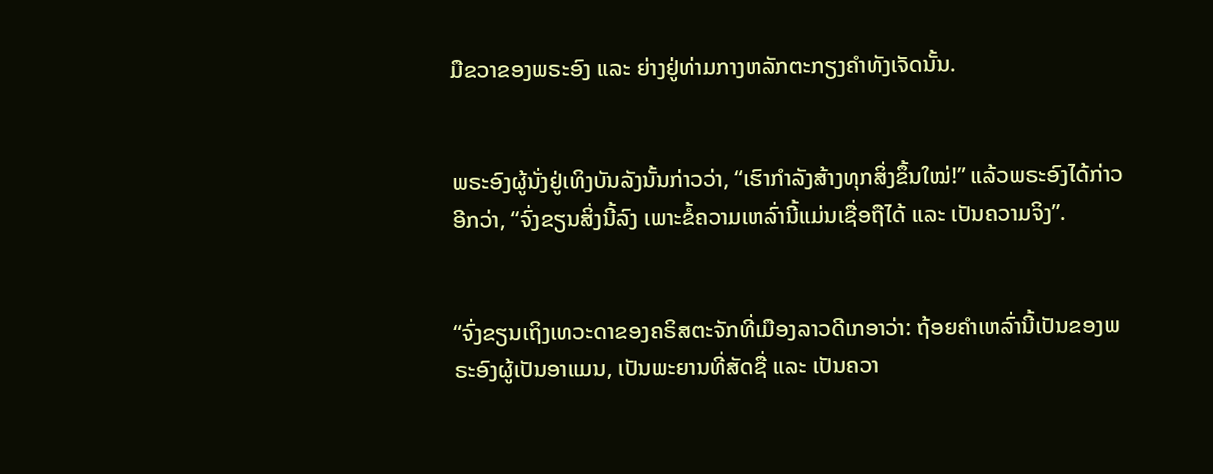ມືຂວາຂອງພຣະອົງ ແລະ ຍ່າງຢູ່ທ່າມກາງຫລັກຕະກຽງຄຳທັງເຈັດນັ້ນ.


ພຣະອົງຜູ້ນັ່ງຢູ່ເທິງບັນລັງນັ້ນກ່າວວ່າ, “ເຮົາກຳລັງສ້າງທຸກສິ່ງຂຶ້ນໃໝ່!” ແລ້ວພຣະອົງໄດ້ກ່າວອີກວ່າ, “ຈົ່ງຂຽນສິ່ງນີ້ລົງ ເພາະຂໍ້ຄວາມເຫລົ່ານີ້ແມ່ນເຊື່ອຖືໄດ້ ແລະ ເປັນຄວາມຈິງ”.


“ຈົ່ງຂຽນເຖິງເທວະດາຂອງຄຣິສຕະຈັກທີ່ເມືອງລາວດີເກອາວ່າ: ຖ້ອຍຄຳເຫລົ່ານີ້ເປັນຂອງພຣະອົງຜູ້ເປັນອາແມນ, ເປັນພະຍານທີ່ສັດຊື່ ແລະ ເປັນຄວາ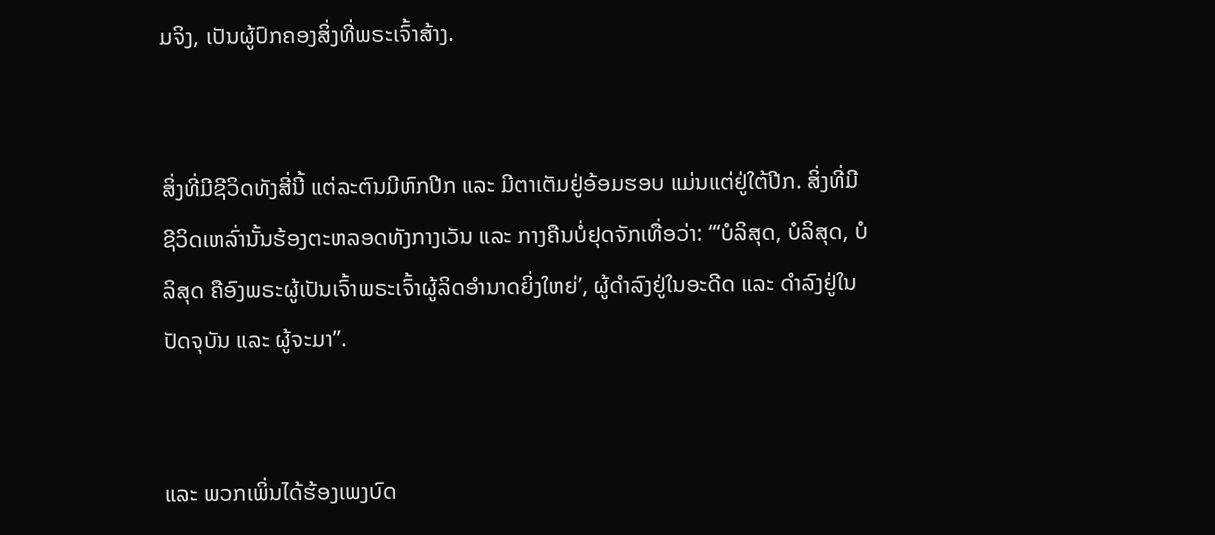ມຈິງ, ເປັນຜູ້ປົກຄອງສິ່ງທີ່ພຣະເຈົ້າສ້າງ.


ສິ່ງທີ່ມີຊີວິດທັງສີ່ນີ້ ແຕ່ລະຕົນມີຫົກປີກ ແລະ ມີຕາເຕັມຢູ່ອ້ອມຮອບ ແມ່ນແຕ່ຢູ່ໃຕ້ປີກ. ສິ່ງທີ່ມີຊີວິດເຫລົ່ານັ້ນຮ້ອງຕະຫລອດທັງກາງເວັນ ແລະ ກາງຄືນບໍ່ຢຸດຈັກເທື່ອວ່າ: “‘ບໍລິສຸດ, ບໍລິສຸດ, ບໍລິສຸດ ຄືອົງພຣະຜູ້ເປັນເຈົ້າພຣະເຈົ້າຜູ້ລິດອຳນາດຍິ່ງໃຫຍ່’, ຜູ້ດຳລົງຢູ່ໃນອະດີດ ແລະ ດຳລົງຢູ່ໃນປັດຈຸບັນ ແລະ ຜູ້ຈະມາ”.


ແລະ ພວກເພິ່ນໄດ້ຮ້ອງເພງບົດ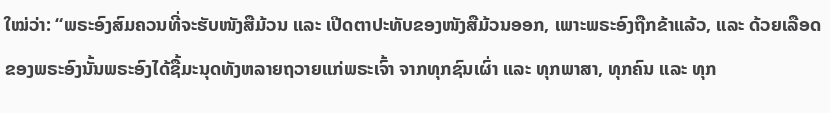ໃໝ່ວ່າ: “ພຣະອົງສົມຄວນທີ່ຈະຮັບໜັງສືມ້ວນ ແລະ ເປີດຕາປະທັບຂອງໜັງສືມ້ວນອອກ, ເພາະພຣະອົງຖືກຂ້າແລ້ວ, ແລະ ດ້ວຍເລືອດຂອງພຣະອົງນັ້ນພຣະອົງໄດ້ຊື້ມະນຸດທັງຫລາຍຖວາຍແກ່ພຣະເຈົ້າ ຈາກທຸກຊົນເຜົ່າ ແລະ ທຸກພາສາ, ທຸກຄົນ ແລະ ທຸກ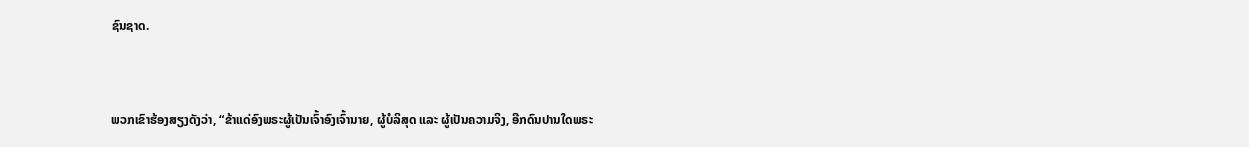ຊົນຊາດ.


ພວກເຂົາຮ້ອງສຽງດັງວ່າ, “ຂ້າແດ່ອົງພຣະຜູ້ເປັນເຈົ້າອົງເຈົ້ານາຍ, ຜູ້ບໍລິສຸດ ແລະ ຜູ້ເປັນຄວາມຈິງ, ອີກດົນປານໃດພຣະ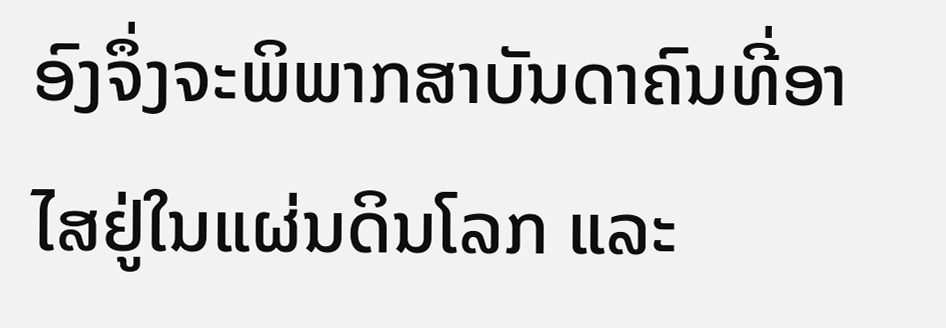ອົງຈຶ່ງຈະພິພາກສາບັນດາຄົນທີ່ອາໄສຢູ່ໃນແຜ່ນດິນໂລກ ແລະ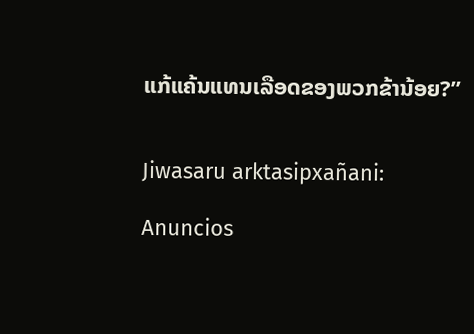ແກ້ແຄ້ນແທນເລືອດຂອງພວກຂ້ານ້ອຍ?”


Jiwasaru arktasipxañani:

Anuncios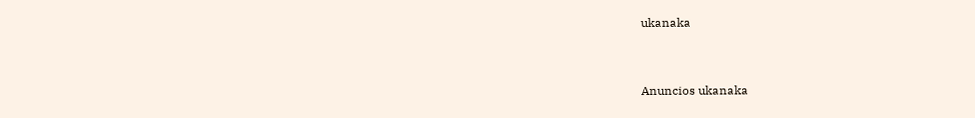ukanaka


Anuncios ukanaka